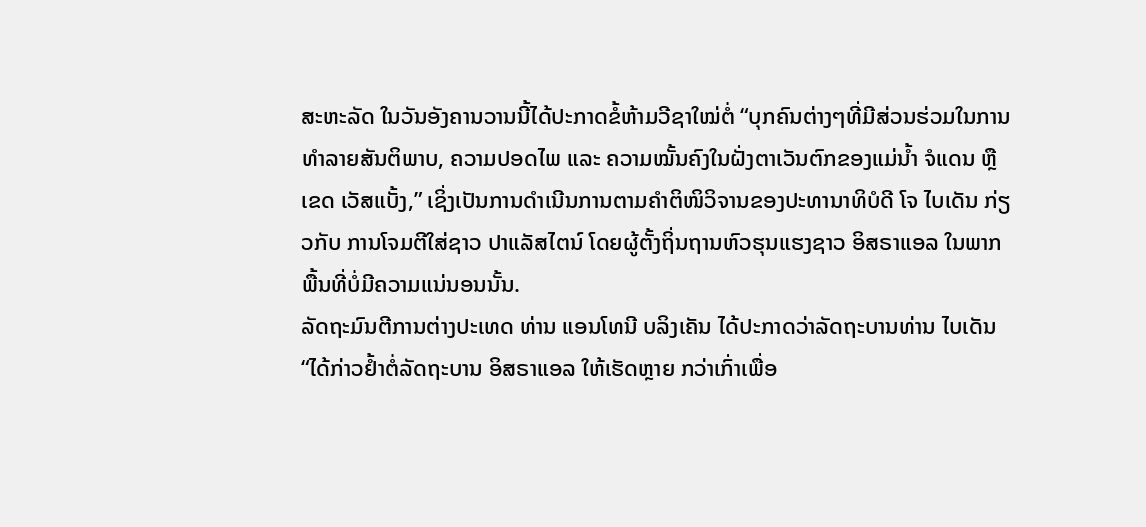ສະຫະລັດ ໃນວັນອັງຄານວານນີ້ໄດ້ປະກາດຂໍ້ຫ້າມວີຊາໃໝ່ຕໍ່ “ບຸກຄົນຕ່າງໆທີ່ມີສ່ວນຮ່ວມໃນການທຳລາຍສັນຕິພາບ, ຄວາມປອດໄພ ແລະ ຄວາມໝັ້ນຄົງໃນຝັ່ງຕາເວັນຕົກຂອງແມ່ນ້ຳ ຈໍແດນ ຫຼືເຂດ ເວັສແບັ້ງ,” ເຊິ່ງເປັນການດຳເນີນການຕາມຄຳຕິໜິວິຈານຂອງປະທານາທິບໍດີ ໂຈ ໄບເດັນ ກ່ຽວກັບ ການໂຈມຕີໃສ່ຊາວ ປາແລັສໄຕນ໌ ໂດຍຜູ້ຕັ້ງຖິ່ນຖານຫົວຮຸນແຮງຊາວ ອິສຣາແອລ ໃນພາກພື້ນທີ່ບໍ່ມີຄວາມແນ່ນອນນັ້ນ.
ລັດຖະມົນຕີການຕ່າງປະເທດ ທ່ານ ແອນໂທນີ ບລິງເຄັນ ໄດ້ປະກາດວ່າລັດຖະບານທ່ານ ໄບເດັນ “ໄດ້ກ່າວຢ້ຳຕໍ່ລັດຖະບານ ອິສຣາແອລ ໃຫ້ເຮັດຫຼາຍ ກວ່າເກົ່າເພື່ອ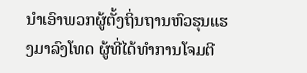ນຳເອົາພວກຜູ້ຕັ້ງຖິ່ນຖານຫົວຮຸນແຮງມາລົງໂທດ ຜູ້ທີ່ໄດ້ທຳການໂຈມຕີ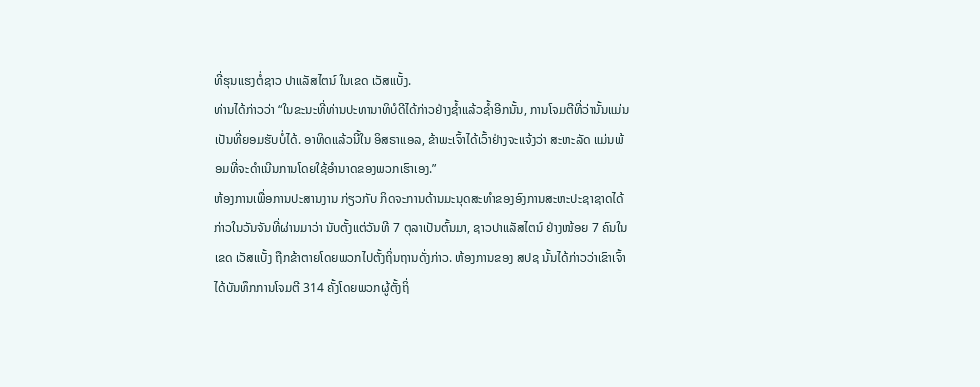ທີ່ຮຸນແຮງຕໍ່ຊາວ ປາແລັສໄຕນ໌ ໃນເຂດ ເວັສແບັ້ງ.
ທ່ານໄດ້ກ່າວວ່າ “ໃນຂະນະທີ່ທ່ານປະທານາທິບໍດີໄດ້ກ່າວຢ່າງຊ້ຳແລ້ວຊ້ຳອີກນັ້ນ, ການໂຈມຕີທີ່ວ່ານັ້ນແມ່ນເປັນທີ່ຍອມຮັບບໍ່ໄດ້. ອາທິດແລ້ວນີ້ໃນ ອິສຣາແອລ, ຂ້າພະເຈົ້າໄດ້ເວົ້າຢ່າງຈະແຈ້ງວ່າ ສະຫະລັດ ແມ່ນພ້ອມທີ່ຈະດຳເນີນການໂດຍໃຊ້ອຳນາດຂອງພວກເຮົາເອງ.”
ຫ້ອງການເພື່ອການປະສານງານ ກ່ຽວກັບ ກິດຈະການດ້ານມະນຸດສະທຳຂອງອົງການສະຫະປະຊາຊາດໄດ້ກ່າວໃນວັນຈັນທີ່ຜ່ານມາວ່າ ນັບຕັ້ງແຕ່ວັນທີ 7 ຕຸລາເປັນຕົ້ນມາ, ຊາວປາແລັສໄຕນ໌ ຢ່າງໜ້ອຍ 7 ຄົນໃນເຂດ ເວັສແບັ້ງ ຖືກຂ້າຕາຍໂດຍພວກໄປຕັ້ງຖິ່ນຖານດັ່ງກ່າວ. ຫ້ອງການຂອງ ສປຊ ນັ້ນໄດ້ກ່າວວ່າເຂົາເຈົ້າໄດ້ບັນທຶກການໂຈມຕີ 314 ຄັ້ງໂດຍພວກຜູ້ຕັ້ງຖິ່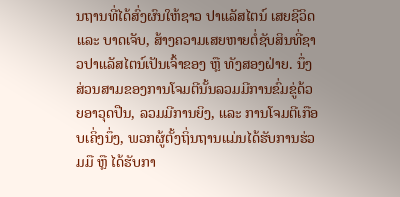ນຖານທີ່ໄດ້ສົ່ງຜົນໃຫ້ຊາວ ປາແລັສໄຕນ໌ ເສຍຊີວິດ ແລະ ບາດເຈັບ, ສ້າງຄວາມເສຍຫາຍຕໍ່ຊັບສິນທີ່ຊາວປາແລັສໄຕນ໌ເປັນເຈົ້າຂອງ ຫຼື ທັງສອງຝ່າຍ. ນຶ່ງສ່ວນສາມຂອງການໂຈມຕີນັ້ນລວມມີການຂົ່ມຂູ່ດ້ວຍອາວຸດປືນ, ລວມມີການຍິງ, ແລະ ການໂຈມຕີເກືອບເຄິ່ງນຶ່ງ, ພວກຜູ້ຕັ້ງຖິ່ນຖານແມ່ນໄດ້ຮັບການຮ່ວມມື ຫຼື ໄດ້ຮັບກາ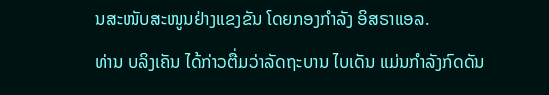ນສະໜັບສະໜູນຢ່າງແຂງຂັນ ໂດຍກອງກຳລັງ ອິສຣາແອລ.
ທ່ານ ບລິງເຄັນ ໄດ້ກ່າວຕື່ມວ່າລັດຖະບານ ໄບເດັນ ແມ່ນກຳລັງກົດດັນ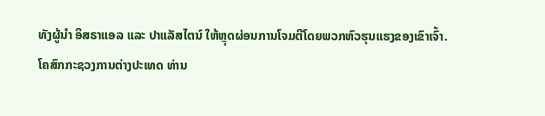ທັງຜູ້ນຳ ອິສຣາແອລ ແລະ ປາແລັສໄຕນ໌ ໃຫ້ຫຼຸດຜ່ອນການໂຈມຕີໂດຍພວກຫົວຮຸນແຮງຂອງເຂົາເຈົ້າ.
ໂຄສົກກະຊວງການຕ່າງປະເທດ ທ່ານ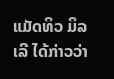ແມັດທິວ ມິລເລີ ໄດ້ກ່າວວ່າ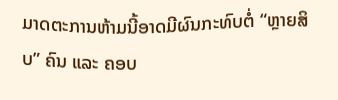ມາດຕະການຫ້າມນີ້ອາດມີຜົນກະທົບຕໍ່ “ຫຼາຍສິບ” ຄົນ ແລະ ຄອບ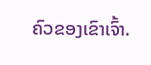ຄົວຂອງເຂົາເຈົ້າ.